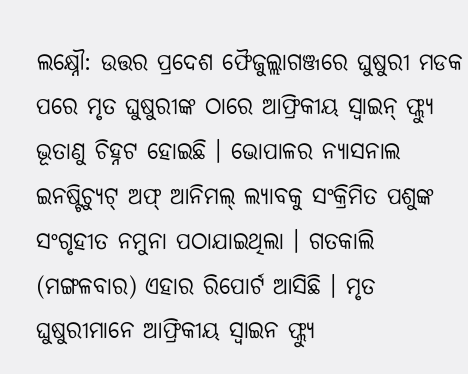ଲକ୍ଷ୍ନୌ: ଉତ୍ତର ପ୍ରଦେଶ ଫୈଜୁଲ୍ଲାଗଞ୍ଜରେ ଘୁଷୁରୀ ମଡକ ପରେ ମୃତ ଘୁଷୁରୀଙ୍କ ଠାରେ ଆଫ୍ରିକୀୟ ସ୍ୱାଇନ୍ ଫ୍ଲ୍ୟୁ ଭୂତାଣୁ ଚିହ୍ନଟ ହୋଇଛି । ଭୋପାଳର ନ୍ୟାସନାଲ ଇନଷ୍ଟିଚ୍ୟୁଟ୍ ଅଫ୍ ଆନିମଲ୍ ଲ୍ୟାବକୁ ସଂକ୍ରିମିତ ପଶୁଙ୍କ ସଂଗୃହୀତ ନମୁନା ପଠାଯାଇଥିଲା । ଗତକାଲି (ମଙ୍ଗଳବାର) ଏହାର ରିପୋର୍ଟ ଆସିଛି । ମୃତ ଘୁଷୁରୀମାନେ ଆଫ୍ରିକୀୟ ସ୍ବାଇନ ଫ୍ଲ୍ୟୁ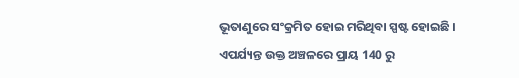ଭୂତାଣୁରେ ସଂକ୍ରମିତ ହୋଇ ମରିଥିବା ସ୍ପଷ୍ଟ ହୋଇଛି ।
ଏପର୍ଯ୍ୟନ୍ତ ଉକ୍ତ ଅଞ୍ଚଳରେ ପ୍ରାୟ 140 ରୁ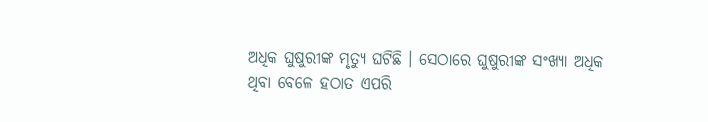ଅଧିକ ଘୁଷୁରୀଙ୍କ ମୃତ୍ୟୁ ଘଟିଛି । ସେଠାରେ ଘୁଷୁରୀଙ୍କ ସଂଖ୍ୟା ଅଧିକ ଥିବା ବେଳେ ହଠାତ ଏପରି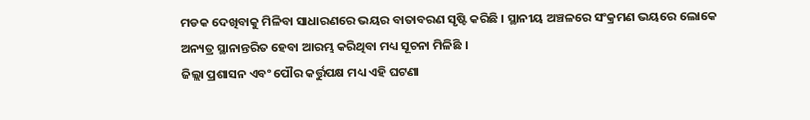ମଡକ ଦେଖିବାକୁ ମିଳିବା ସାଧାରଣରେ ଭୟର ବାତାବରଣ ସୃଷ୍ଟି କରିଛି । ସ୍ଥାନୀୟ ଅଞ୍ଚଳରେ ସଂକ୍ରମଣ ଭୟରେ ଲୋକେ ଅନ୍ୟତ୍ର ସ୍ଥାନାନ୍ତରିତ ହେବା ଆରମ୍ଭ କରିଥିବା ମଧ୍ୟ ସୂଚନା ମିଳିଛି ।
ଜିଲ୍ଲା ପ୍ରଶାସନ ଏବଂ ପୌର କର୍ତ୍ତୁପକ୍ଷ ମଧ୍ୟ ଏହି ଘଟଣା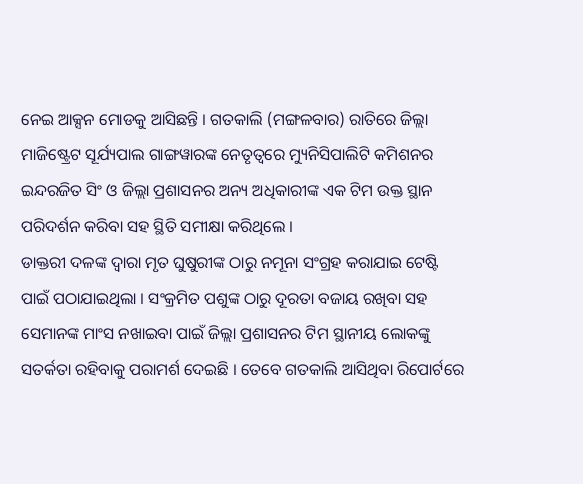ନେଇ ଆକ୍ସନ ମୋଡକୁ ଆସିଛନ୍ତି । ଗତକାଲି (ମଙ୍ଗଳବାର) ରାତିରେ ଜିଲ୍ଲା ମାଜିଷ୍ଟ୍ରେଟ ସୂର୍ଯ୍ୟପାଲ ଗାଙ୍ଗୱାରଙ୍କ ନେତୃତ୍ବରେ ମ୍ୟୁନିସିପାଲିଟି କମିଶନର ଇନ୍ଦରଜିତ ସିଂ ଓ ଜିଲ୍ଲା ପ୍ରଶାସନର ଅନ୍ୟ ଅଧିକାରୀଙ୍କ ଏକ ଟିମ ଉକ୍ତ ସ୍ଥାନ ପରିଦର୍ଶନ କରିବା ସହ ସ୍ଥିତି ସମୀକ୍ଷା କରିଥିଲେ ।
ଡାକ୍ତରୀ ଦଳଙ୍କ ଦ୍ବାରା ମୃତ ଘୁଷୁରୀଙ୍କ ଠାରୁ ନମୂନା ସଂଗ୍ରହ କରାଯାଇ ଟେଷ୍ଟି ପାଇଁ ପଠାଯାଇଥିଲା । ସଂକ୍ରମିତ ପଶୁଙ୍କ ଠାରୁ ଦୂରତା ବଜାୟ ରଖିବା ସହ ସେମାନଙ୍କ ମାଂସ ନଖାଇବା ପାଇଁ ଜିଲ୍ଲା ପ୍ରଶାସନର ଟିମ ସ୍ଥାନୀୟ ଲୋକଙ୍କୁ ସତର୍କତା ରହିବାକୁ ପରାମର୍ଶ ଦେଇଛି । ତେବେ ଗତକାଲି ଆସିଥିବା ରିପୋର୍ଟରେ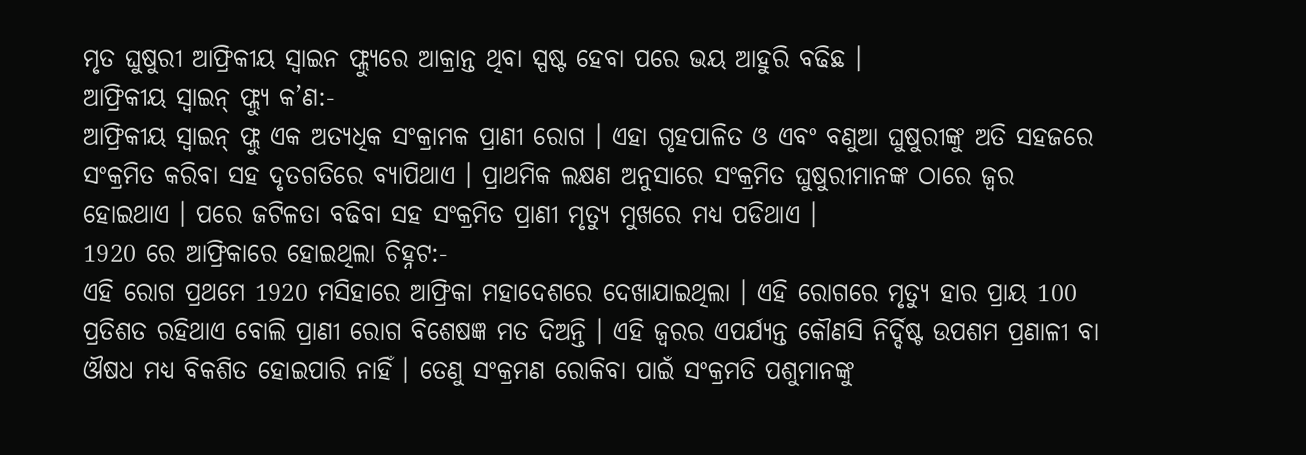ମୃତ ଘୁଷୁରୀ ଆଫ୍ରିକୀୟ ସ୍ବାଇନ ଫ୍ଲ୍ୟୁରେ ଆକ୍ରାନ୍ତ ଥିବା ସ୍ପଷ୍ଟ ହେବା ପରେ ଭୟ ଆହୁରି ବଢିଛ ।
ଆଫ୍ରିକୀୟ ସ୍ୱାଇନ୍ ଫ୍ଲ୍ୟୁ କ’ଣ:-
ଆଫ୍ରିକୀୟ ସ୍ୱାଇନ୍ ଫ୍ଲୁ ଏକ ଅତ୍ୟଧିକ ସଂକ୍ରାମକ ପ୍ରାଣୀ ରୋଗ । ଏହା ଗୃହପାଳିତ ଓ ଏବଂ ବଣୁଆ ଘୁଷୁରୀଙ୍କୁ ଅତି ସହଜରେ ସଂକ୍ରମିତ କରିବା ସହ ଦୃତଗତିରେ ବ୍ୟାପିଥାଏ । ପ୍ରାଥମିକ ଲକ୍ଷଣ ଅନୁସାରେ ସଂକ୍ରମିତ ଘୁଷୁରୀମାନଙ୍କ ଠାରେ ଜ୍ୱର ହୋଇଥାଏ । ପରେ ଜଟିଳତା ବଢିବା ସହ ସଂକ୍ରମିତ ପ୍ରାଣୀ ମୃତ୍ୟୁ ମୁଖରେ ମଧ୍ୟ ପଡିଥାଏ ।
1920 ରେ ଆଫ୍ରିକାରେ ହୋଇଥିଲା ଚିହ୍ନଟ:-
ଏହି ରୋଗ ପ୍ରଥମେ 1920 ମସିହାରେ ଆଫ୍ରିକା ମହାଦେଶରେ ଦେଖାଯାଇଥିଲା । ଏହି ରୋଗରେ ମୃତ୍ୟୁ ହାର ପ୍ରାୟ 100 ପ୍ରତିଶତ ରହିଥାଏ ବୋଲି ପ୍ରାଣୀ ରୋଗ ବିଶେଷଜ୍ଞ ମତ ଦିଅନ୍ତି । ଏହି ଜ୍ୱରର ଏପର୍ଯ୍ୟନ୍ତ କୌଣସି ନିର୍ଦ୍ଦିଷ୍ଟ ଉପଶମ ପ୍ରଣାଳୀ ବା ଔଷଧ ମଧ୍ୟ ବିକଶିତ ହୋଇପାରି ନାହିଁ । ତେଣୁ ସଂକ୍ରମଣ ରୋକିବା ପାଇଁ ସଂକ୍ରମତି ପଶୁମାନଙ୍କୁ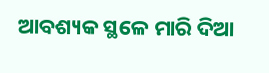ଆବଶ୍ୟକ ସ୍ଥଳେ ମାରି ଦିଆ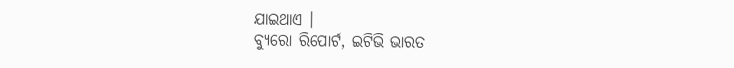ଯାଇଥାଏ ।
ବ୍ୟୁରୋ ରିପୋର୍ଟ, ଇଟିଭି ଭାରତ